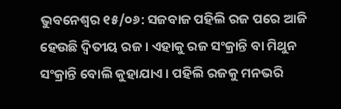ଭୁବନେଶ୍ୱର ୧୫/୦୬: ସଜବାଜ ପହିଲି ରଜ ପରେ ଆଜି ହେଉଛି ଦ୍ବିତୀୟ ରଜ । ଏହାକୁ ରଜ ସଂକ୍ରାନ୍ତି ବା ମିଥୁନ ସଂକ୍ରାନ୍ତି ବୋଲି କୁହାଯାଏ । ପହିଲି ରଜକୁ ମନଭରି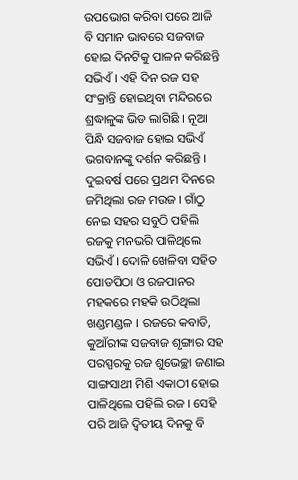ଉପଭୋଗ କରିବା ପରେ ଆଜି ବି ସମାନ ଭାବରେ ସଜବାଜ ହୋଇ ଦିନଟିକୁ ପାଳନ କରିଛନ୍ତି ସଭିଏଁ । ଏହି ଦିନ ରଜ ସହ ସଂକ୍ରାନ୍ତି ହୋଇଥିବା ମନ୍ଦିରରେ ଶ୍ରଦ୍ଧାଳୁଙ୍କ ଭିଡ ଲାଗିଛି । ନୂଆ ପିନ୍ଧି ସଜବାଜ ହୋଇ ସଭିଏଁ ଭଗବାନଙ୍କୁ ଦର୍ଶନ କରିଛନ୍ତି । ଦୁଇବର୍ଷ ପରେ ପ୍ରଥମ ଦିନରେ ଜମିଥିଲା ରଜ ମଉଜ । ଗାଁଠୁ ନେଇ ସହର ସବୁଠି ପହିଲି ରଜକୁ ମନଭରି ପାଳିଥିଲେ ସଭିଏଁ । ଦୋଳି ଖେଳିବା ସହିତ ପୋଡପିଠା ଓ ରଜପାନର ମହକରେ ମହକି ଉଠିଥିଲା ଖଣ୍ଡମଣ୍ଡଳ । ରଜରେ କବାଡି, କୁଆଁରୀଙ୍କ ସଜବାଜ ଶୃଙ୍ଗାର ସହ ପରସ୍ପରକୁ ରଜ ଶୁଭେଚ୍ଛା ଜଣାଇ ସାଙ୍ଗସାଥୀ ମିଶି ଏକାଠୀ ହୋଇ ପାଳିଥିଲେ ପହିଲି ରଜ । ସେହି ପରି ଆଜି ଦ୍ବିତୀୟ ଦିନକୁ ବି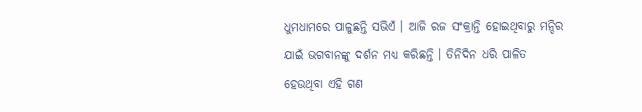ଧୁମଧାମରେ ପାଳୁଛନ୍ତି ସଭିଏଁ । ଆଜି ରଜ ସଂକ୍ରାନ୍ତି ହୋଇଥିବାରୁ ମନ୍ଦିର ଯାଇଁ ଭଗବାନଙ୍କୁ ଦର୍ଶନ ମଧ୍ୟ କରିଛନ୍ତି । ତିନିଦିନ ଧରି ପାଳିତ ହେଉଥିବା ଏହି ଗଣ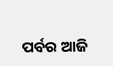ପର୍ବର ଆଜି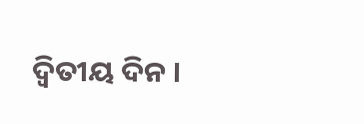ଦ୍ବିତୀୟ ଦିନ ।